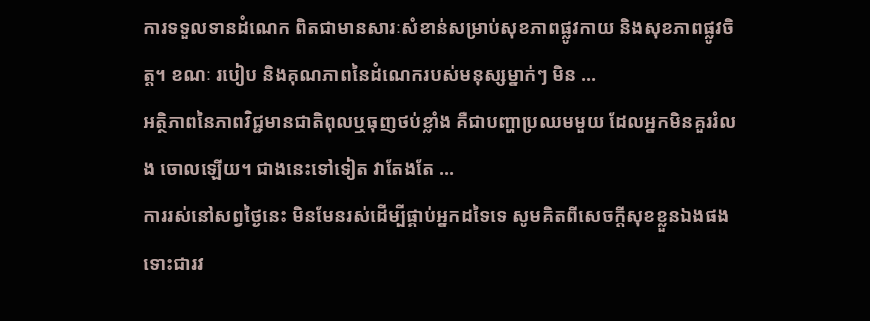ការទទួលទានដំណេក ពិតជាមានសារៈសំខាន់សម្រាប់សុខភាពផ្លូវកាយ និងសុខភាពផ្លូវចិត្ត។ ខណៈ របៀប និងគុណភាពនៃដំណេករបស់មនុស្សម្នាក់ៗ មិន ...
អត្ថិភាពនៃភាពវិជ្ជមានជាតិពុលឬធុញថប់ខ្លាំង គឺជាបញ្ហាប្រឈមមួយ ដែលអ្នកមិនគួររំលង ចោលឡើយ។ ជាងនេះទៅទៀត វាតែងតែ ...
ការរស់នៅសព្វថ្ងៃនេះ មិនមែនរស់ដើម្បីផ្គាប់អ្នកដទៃទេ សូមគិតពីសេចក្ដីសុខខ្លួនឯងផង ទោះជារវ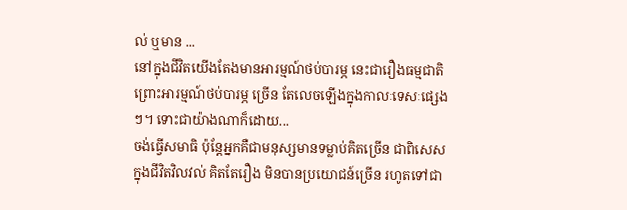ល់ ឬមាន ...
នៅក្នុងជីវិតយើងតែងមានអារម្មណ៍ថប់បារម្ភ នេះជារឿងធម្មជាតិ ព្រោះអារម្មណ៍ថប់បារម្ភ ច្រើន តែលេចឡើងក្នុងកាលៈទេសៈផ្សេងៗ។ ទោះជាយ៉ាងណាក៏ដោយ...
ចង់ធ្វើសមាធិ ប៉ុន្តែអ្នកគឺជាមនុស្សមានទម្លាប់គិតច្រើន ជាពិសេសក្នុងជីវិតវិលវល់ គិតតែរឿង មិនបានប្រយោជន៍ច្រើន រហូតទៅជា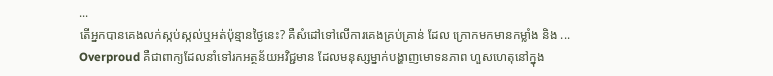...
តើអ្នកបានគេងលក់ស្កប់ស្កល់ឬអត់ប៉ុន្មានថ្ងៃនេះ? គឺសំដៅទៅលើការគេងគ្រប់គ្រាន់ ដែល ក្រោកមកមានកម្លាំង និង ...
Overproud គឺជាពាក្យដែលនាំទៅរកអត្ថន័យអវិជ្ជមាន ដែលមនុស្សម្នាក់បង្ហាញមោទនភាព ហួសហេតុនៅក្នុង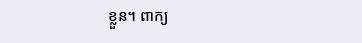ខ្លួន។ ពាក្យ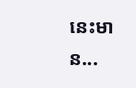នេះមាន...